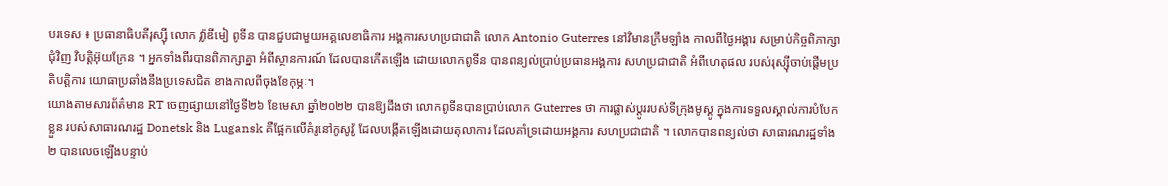បរទេស ៖ ប្រធានាធិបតីរុស្ស៊ី លោក វ្ល៉ាឌីមៀ ពូទីន បានជួបជាមួយអគ្គលេខាធិការ អង្គការសហប្រជាជាតិ លោក Antonio Guterres នៅវិមានក្រឹមឡាំង កាលពីថ្ងៃអង្គារ សម្រាប់កិច្ចពិភាក្សាជុំវិញ វិបត្តិអ៊ុយក្រែន ។ អ្នកទាំងពីរបានពិភាក្សាគ្នា អំពីស្ថានការណ៍ ដែលបានកើតឡើង ដោយលោកពូទីន បានពន្យល់ប្រាប់ប្រធានអង្គការ សហប្រជាជាតិ អំពីហេតុផល របស់រុស្ស៊ីចាប់ផ្តើមប្រតិបត្តិការ យោធាប្រឆាំងនឹងប្រទេសជិត ខាងកាលពីចុងខែកុម្ភៈ។
យោងតាមសារព័ត៌មាន RT ចេញផ្សាយនៅថ្ងៃទី២៦ ខែមេសា ឆ្នាំ២០២២ បានឱ្យដឹងថា លោកពូទីនបានប្រាប់លោក Guterres ថា ការផ្លាស់ប្តូររបស់ទីក្រុងមូស្គូ ក្នុងការទទួលស្គាល់ការបំបែកខ្លួន របស់សាធារណរដ្ឋ Donetsk និង Lugansk គឺផ្អែកលើគំរូនៅកូសូវ៉ូ ដែលបង្កើតឡើងដោយតុលាការ ដែលគាំទ្រដោយអង្គការ សហប្រជាជាតិ ។ លោកបានពន្យល់ថា សាធារណរដ្ឋទាំង២ បានលេចឡើងបន្ទាប់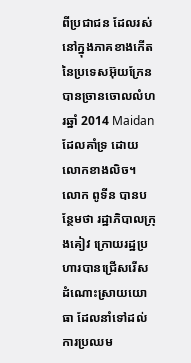ពីប្រជាជន ដែលរស់នៅក្នុងភាគខាងកើត នៃប្រទេសអ៊ុយក្រែនបានច្រានចោលលំហរឆ្នាំ 2014 Maidan ដែលគាំទ្រ ដោយលោកខាងលិច។
លោក ពូទីន បានបន្ថែមថា រដ្ឋាភិបាលក្រុងគៀវ ក្រោយរដ្ឋប្រហារបានជ្រើសរើស ដំណោះស្រាយយោធា ដែលនាំទៅដល់ការប្រឈម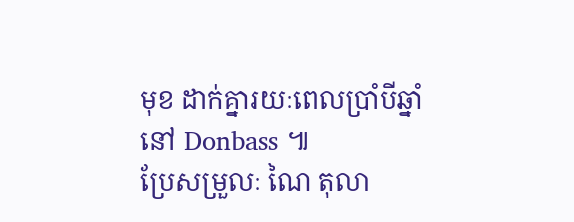មុខ ដាក់គ្នារយៈពេលប្រាំបីឆ្នាំនៅ Donbass ៕
ប្រែសម្រួលៈ ណៃ តុលា